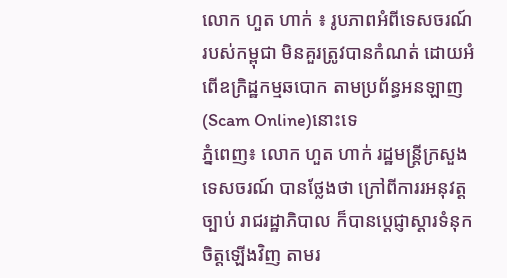លោក ហួត ហាក់ ៖ រូបភាពអំពីទេសចរណ៍ របស់កម្ពុជា មិនគួរត្រូវបានកំណត់ ដោយអំពើឧក្រិដ្ឋកម្មឆបោក តាមប្រព័ន្ធអនឡាញ (Scam Online)នោះទេ
ភ្នំពេញ៖ លោក ហួត ហាក់ រដ្ឋមន្ត្រីក្រសួងទេសចរណ៍ បានថ្លែងថា ក្រៅពីការរអនុវត្តច្បាប់ រាជរដ្ឋាភិបាល ក៏បានប្ដេជ្ញាស្ដារទំនុកចិត្តឡើងវិញ តាមរ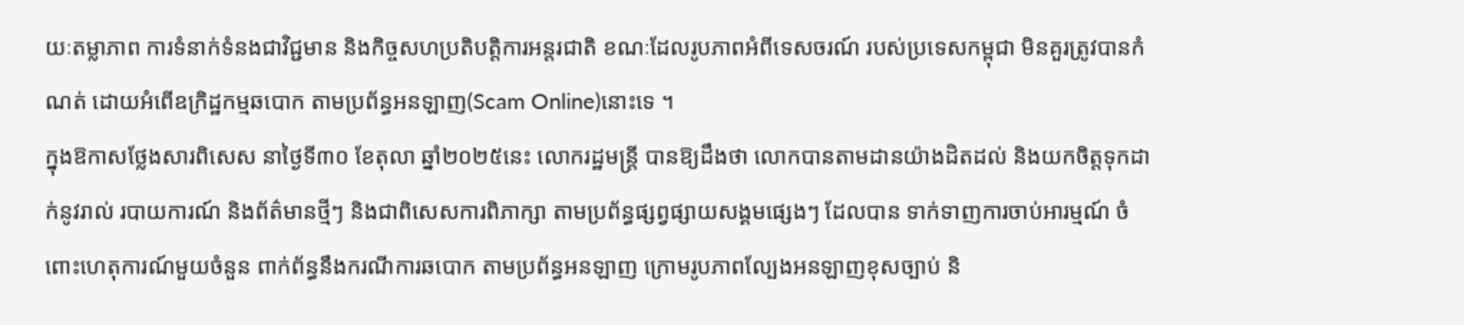យៈតម្លាភាព ការទំនាក់ទំនងជាវិជ្ជមាន និងកិច្ចសហប្រតិបត្តិការអន្តរជាតិ ខណៈដែលរូបភាពអំពីទេសចរណ៍ របស់ប្រទេសកម្ពុជា មិនគួរត្រូវបានកំណត់ ដោយអំពើឧក្រិដ្ឋកម្មឆបោក តាមប្រព័ន្ធអនឡាញ(Scam Online)នោះទេ ។
ក្នុងឱកាសថ្លែងសារពិសេស នាថ្ងៃទី៣០ ខែតុលា ឆ្នាំ២០២៥នេះ លោករដ្ឋមន្ត្រី បានឱ្យដឹងថា លោកបានតាមដានយ៉ាងដិតដល់ និងយកចិត្តទុកដាក់នូវរាល់ របាយការណ៍ និងព័ត៌មានថ្មីៗ និងជាពិសេសការពិភាក្សា តាមប្រព័ន្ធផ្សព្វផ្សាយសង្គមផ្សេងៗ ដែលបាន ទាក់ទាញការចាប់អារម្មណ៍ ចំពោះហេតុការណ៍មួយចំនួន ពាក់ព័ន្ធនឹងករណីការឆបោក តាមប្រព័ន្ធអនឡាញ ក្រោមរូបភាពល្បែងអនឡាញខុសច្បាប់ និ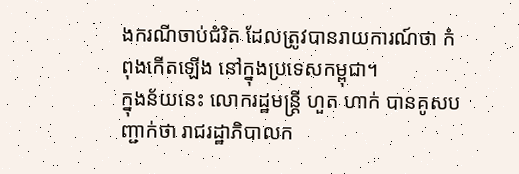ងករណីចាប់ជំរិត ដែលត្រូវបានរាយការណ៍ថា កំពុងកើតឡើង នៅក្នុងប្រទេសកម្ពុជា។
ក្នុងន័យនេះ លោករដ្ឋមន្ត្រី ហួត ហាក់ បានគូសបញ្ជាក់ថា រាជរដ្ឋាភិបាលក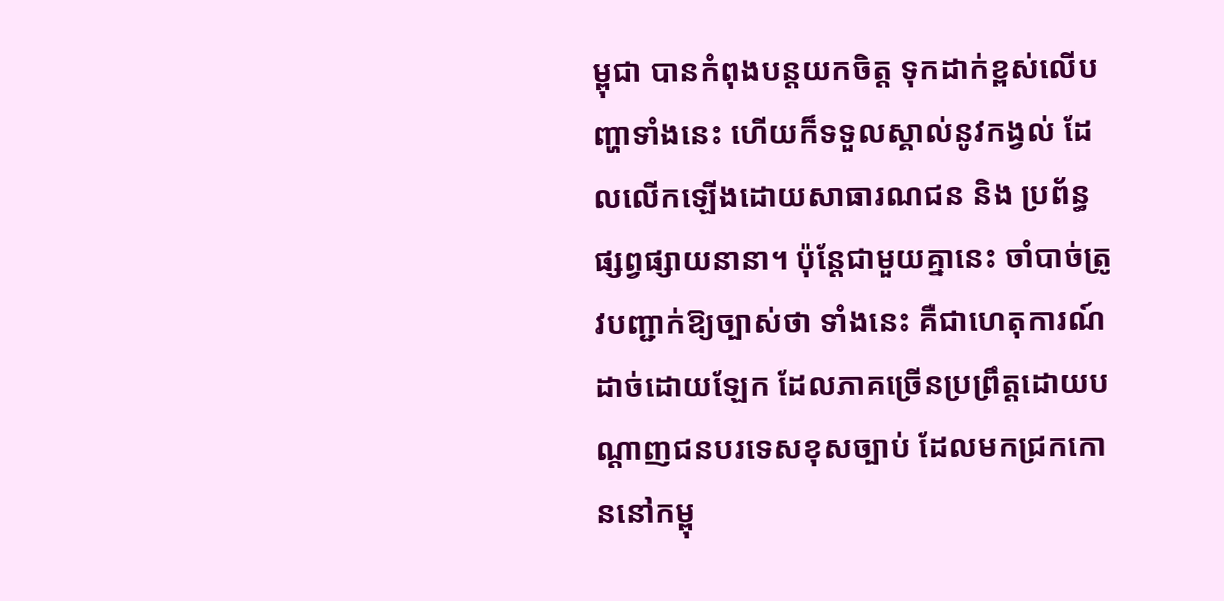ម្ពុជា បានកំពុងបន្តយកចិត្ត ទុកដាក់ខ្ពស់លើបញ្ហាទាំងនេះ ហើយក៏ទទួលស្គាល់នូវកង្វល់ ដែលលើកឡើងដោយសាធារណជន និង ប្រព័ន្ធផ្សព្វផ្សាយនានា។ ប៉ុន្តែជាមួយគ្នានេះ ចាំបាច់ត្រូវបញ្ជាក់ឱ្យច្បាស់ថា ទាំងនេះ គឺជាហេតុការណ៍ ដាច់ដោយឡែក ដែលភាគច្រើនប្រព្រឹត្តដោយបណ្តាញជនបរទេសខុសច្បាប់ ដែលមកជ្រកកោននៅកម្ពុ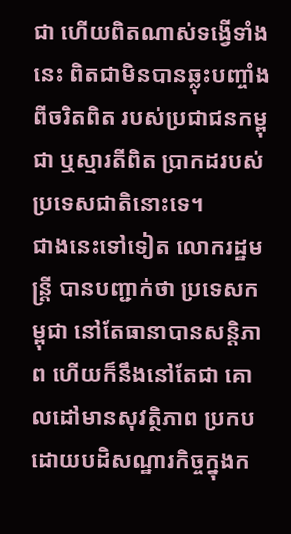ជា ហើយពិតណាស់ទង្វើទាំងនេះ ពិតជាមិនបានឆ្លុះបញ្ចាំងពីចរិតពិត របស់ប្រជាជនកម្ពុជា ឬស្មារតីពិត ប្រាកដរបស់ប្រទេសជាតិនោះទេ។
ជាងនេះទៅទៀត លោករដ្ឋមន្ត្រី បានបញ្ជាក់ថា ប្រទេសកម្ពុជា នៅតែធានាបានសន្តិភាព ហើយក៏នឹងនៅតែជា គោលដៅមានសុវត្ថិភាព ប្រកបដោយបដិសណ្ឋារកិច្ចក្នុងក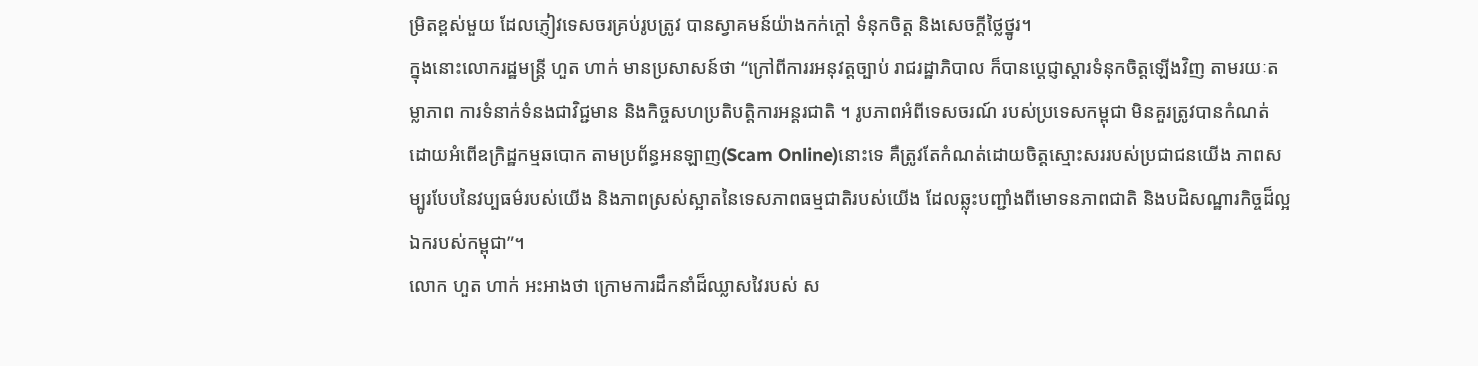ម្រិតខ្ពស់មួយ ដែលភ្ញៀវទេសចរគ្រប់រូបត្រូវ បានស្វាគមន៍យ៉ាងកក់ក្តៅ ទំនុកចិត្ត និងសេចក្តីថ្លៃថ្នូរ។
ក្នុងនោះលោករដ្ឋមន្ត្រី ហួត ហាក់ មានប្រសាសន៍ថា “ក្រៅពីការរអនុវត្តច្បាប់ រាជរដ្ឋាភិបាល ក៏បានប្ដេជ្ញាស្ដារទំនុកចិត្តឡើងវិញ តាមរយៈតម្លាភាព ការទំនាក់ទំនងជាវិជ្ជមាន និងកិច្ចសហប្រតិបត្តិការអន្តរជាតិ ។ រូបភាពអំពីទេសចរណ៍ របស់ប្រទេសកម្ពុជា មិនគួរត្រូវបានកំណត់ ដោយអំពើឧក្រិដ្ឋកម្មឆបោក តាមប្រព័ន្ធអនឡាញ(Scam Online)នោះទេ គឺត្រូវតែកំណត់ដោយចិត្តស្មោះសររបស់ប្រជាជនយើង ភាពសម្បូរបែបនៃវប្បធម៌របស់យើង និងភាពស្រស់ស្អាតនៃទេសភាពធម្មជាតិរបស់យើង ដែលឆ្លុះបញ្ជាំងពីមោទនភាពជាតិ និងបដិសណ្ឋារកិច្ចដ៏ល្អឯករបស់កម្ពុជា”។
លោក ហួត ហាក់ អះអាងថា ក្រោមការដឹកនាំដ៏ឈ្លាសវៃរបស់ ស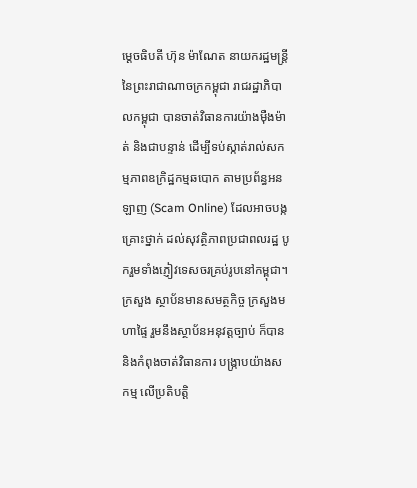ម្ដេចធិបតី ហ៊ុន ម៉ាណែត នាយករដ្ឋមន្ត្រីនៃព្រះរាជាណាចក្រកម្ពុជា រាជរដ្ឋាភិបាលកម្ពុជា បានចាត់វិធានការយ៉ាងម៉ឺងម៉ាត់ និងជាបន្ទាន់ ដើម្បីទប់ស្កាត់រាល់សកម្មភាពឧក្រិដ្ឋកម្មឆបោក តាមប្រព័ន្ធអនឡាញ (Scam Online) ដែលអាចបង្កគ្រោះថ្នាក់ ដល់សុវត្ថិភាពប្រជាពលរដ្ឋ បូករួមទាំងភ្ញៀវទេសចរគ្រប់រូបនៅកម្ពុជា។ ក្រសួង ស្ថាប័នមានសមត្ថកិច្ច ក្រសួងមហាផ្ទៃ រួមនឹងស្ថាប័នអនុវត្តច្បាប់ ក៏បាននិងកំពុងចាត់វិធានការ បង្ក្រាបយ៉ាងសកម្ម លើប្រតិបត្តិ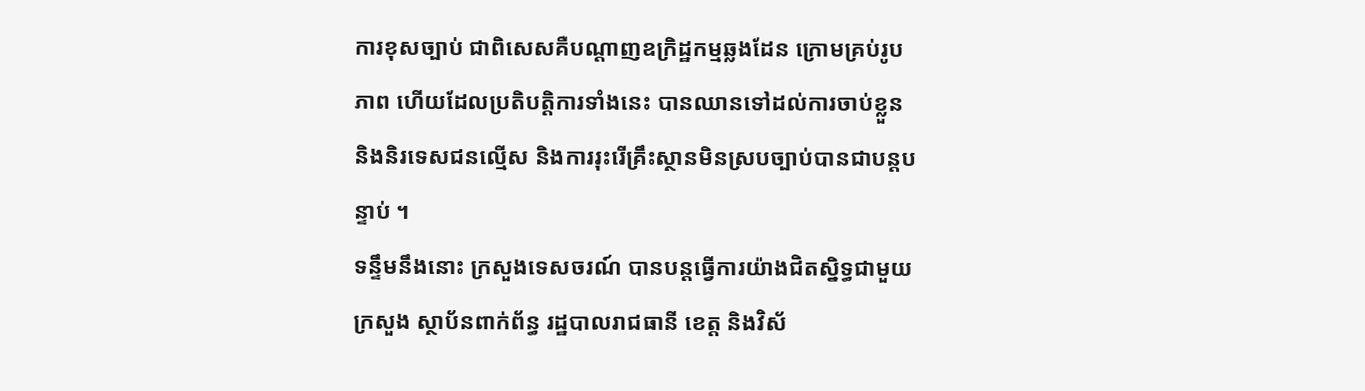ការខុសច្បាប់ ជាពិសេសគឺបណ្ដាញឧក្រិដ្ឋកម្មឆ្លងដែន ក្រោមគ្រប់រូបភាព ហើយដែលប្រតិបត្តិការទាំងនេះ បានឈានទៅដល់ការចាប់ខ្លួន និងនិរទេសជនល្មើស និងការរុះរើគ្រឹះស្ថានមិនស្របច្បាប់បានជាបន្តបន្ទាប់ ។
ទន្ទឹមនឹងនោះ ក្រសួងទេសចរណ៍ បានបន្តធ្វើការយ៉ាងជិតស្និទ្ធជាមួយក្រសួង ស្ថាប័នពាក់ព័ន្ធ រដ្ឋបាលរាជធានី ខេត្ត និងវិស័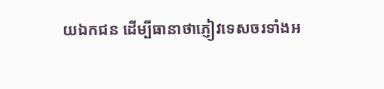យឯកជន ដើម្បីធានាថាភ្ញៀវទេសចរទាំងអ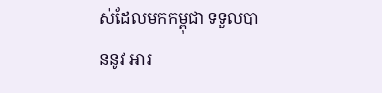ស់ដែលមកកម្ពុជា ទទួលបាននូវ អារ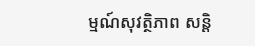ម្មណ៍សុវត្ថិភាព សន្តិ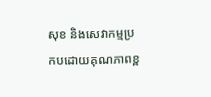សុខ និងសេវាកម្មប្រកបដោយគុណភាពខ្ព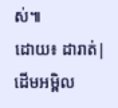ស់៕
ដោយ៖ ដារាត់| ដើមអម្ពិល